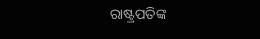ରାଷ୍ଟ୍ରପତିଙ୍କ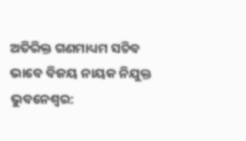ଅତିରିକ୍ତ ଗଣମାଧ୍ୟମ ସଚିବ ଭାବେ ବିଜୟ ନାୟକ ନିଯୁକ୍ତ
ଭୁବନେଶ୍ୱର: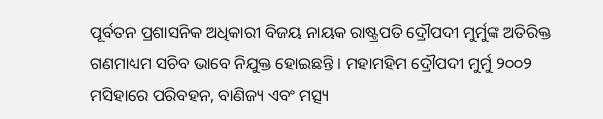ପୂର୍ବତନ ପ୍ରଶାସନିକ ଅଧିକାରୀ ବିଜୟ ନାୟକ ରାଷ୍ଟ୍ରପତି ଦ୍ରୌପଦୀ ମୁର୍ମୁଙ୍କ ଅତିରିକ୍ତ ଗଣମାଧ୍ୟମ ସଚିବ ଭାବେ ନିଯୁକ୍ତ ହୋଇଛନ୍ତି । ମହାମହିମ ଦ୍ରୌପଦୀ ମୁର୍ମୁ ୨୦୦୨ ମସିହାରେ ପରିବହନ, ବାଣିଜ୍ୟ ଏବଂ ମତ୍ସ୍ୟ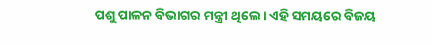ପଶୁ ପାଳନ ବିଭାଗର ମନ୍ତ୍ରୀ ଥିଲେ। ଏହି ସମୟରେ ବିଜୟ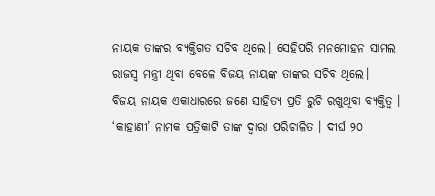ନାୟକ ତାଙ୍କର ବ୍ୟକ୍ତିଗତ ସଚିବ ଥିଲେ। ସେହିପରି ମନମୋହନ ସାମଲ ରାଜସ୍ୱ ମନ୍ତ୍ରୀ ଥିବା ବେଳେ ବିଜୟ ନାୟଙ୍କ ତାଙ୍କର ସଚିବ ଥିଲେ।
ବିଜୟ ନାୟକ ଏକାଧାରରେ ଜଣେ ସାହିତ୍ୟ ପ୍ରତି ରୁଚି ରଖୁଥିବା ବ୍ୟକ୍ତିତ୍ୱ । ‘କାହାଣୀ’ ନାମକ ପତ୍ରିକାଟି ତାଙ୍କ ଦ୍ୱାରା ପରିଚାଳିତ । ଦୀର୍ଘ ୨୦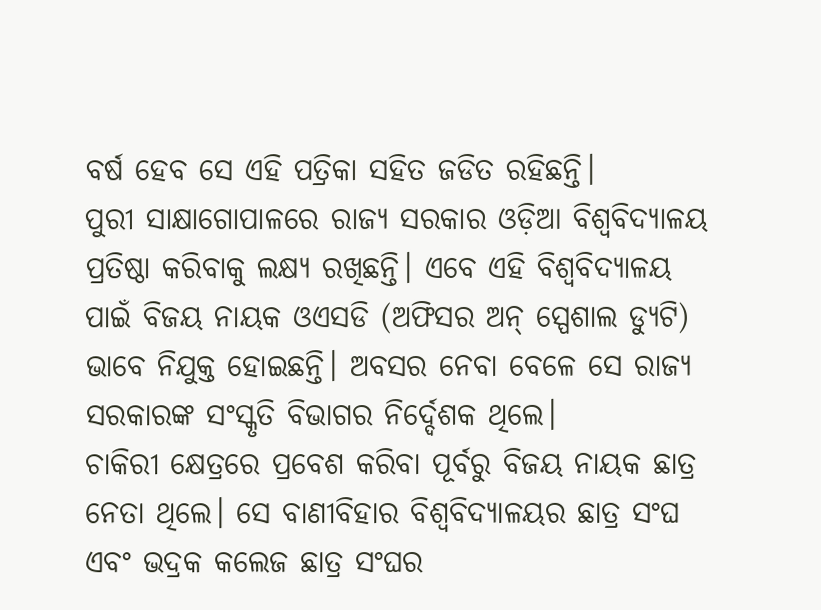ବର୍ଷ ହେବ ସେ ଏହି ପତ୍ରିକା ସହିତ ଜଡିତ ରହିଛନ୍ତି।
ପୁରୀ ସାକ୍ଷାଗୋପାଳରେ ରାଜ୍ୟ ସରକାର ଓଡ଼ିଆ ବିଶ୍ୱବିଦ୍ୟାଳୟ ପ୍ରତିଷ୍ଠା କରିବାକୁ ଲକ୍ଷ୍ୟ ରଖିଛନ୍ତି। ଏବେ ଏହି ବିଶ୍ୱବିଦ୍ୟାଳୟ ପାଇଁ ବିଜୟ ନାୟକ ଓଏସଡି (ଅଫିସର ଅନ୍ ସ୍ପେଶାଲ ଡ୍ୟୁଟି) ଭାବେ ନିଯୁକ୍ତ ହୋଇଛନ୍ତି। ଅବସର ନେବା ବେଳେ ସେ ରାଜ୍ୟ ସରକାରଙ୍କ ସଂସ୍କୃତି ବିଭାଗର ନିର୍ଦ୍ଦେଶକ ଥିଲେ।
ଚାକିରୀ କ୍ଷେତ୍ରରେ ପ୍ରବେଶ କରିବା ପୂର୍ବରୁ ବିଜୟ ନାୟକ ଛାତ୍ର ନେତା ଥିଲେ। ସେ ବାଣୀବିହାର ବିଶ୍ୱବିଦ୍ୟାଳୟର ଛାତ୍ର ସଂଘ ଏବଂ ଭଦ୍ରକ କଲେଜ ଛାତ୍ର ସଂଘର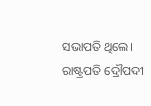ସଭାପତି ଥିଲେ। ରାଷ୍ଟ୍ରପତି ଦ୍ରୌପଦୀ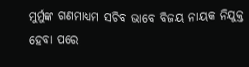ମୁର୍ମୁଙ୍କ ଗଣମାଧ୍ୟମ ସଚିବ ଭାବେ ବିଜୟ ନାୟକ ନିଯୁକ୍ତ ହେବା ପରେ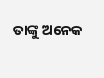ତାଙ୍କୁ ଅନେକ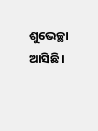ଶୁଭେଚ୍ଛା ଆସିଛି।